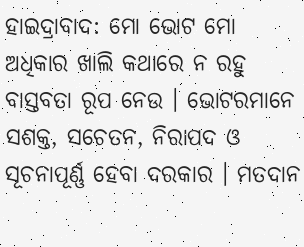ହାଇଦ୍ରାବାଦ: ମୋ ଭୋଟ ମୋ ଅଧିକାର ଖାଲି କଥାରେ ନ ରହୁ ବାସ୍ତବତା ରୂପ ନେଉ । ଭୋଟରମାନେ ସଶକ୍ତ, ସଚେତନ, ନିରାପଦ ଓ ସୂଚନାପୂର୍ଣ୍ଣ ହେବା ଦରକାର । ମତଦାନ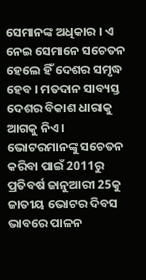ସେମାନଙ୍କ ଅଧିକାର । ଏ ନେଇ ସେମାନେ ସଚେତନ ହେଲେ ହିଁ ଦେଶର ସମୃଦ୍ଧ ହେବ । ମତଦାନ ସାବ୍ୟସ୍ତ ଦେଶର ବିକାଶ ଧାରାକୁ ଆଗକୁ ନିଏ । ଭୋଟରମାନଙ୍କୁ ସଚେତନ କରିବା ପାଇଁ 2011ରୁ ପ୍ରତିବର୍ଷ ଜାନୁଆରୀ 25କୁ ଜାତୀୟ ଭୋଟର ଦିବସ ଭାବରେ ପାଳନ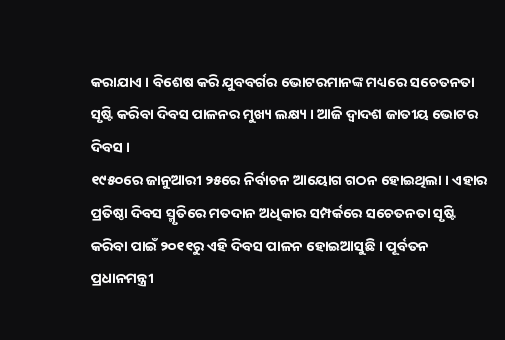କରାଯାଏ । ବିଶେଷ କରି ଯୁବବର୍ଗର ଭୋଟରମାନଙ୍କ ମଧ୍ୟରେ ସଚେତନତା ସୃଷ୍ଟି କରିବା ଦିବସ ପାଳନର ମୁଖ୍ୟ ଲକ୍ଷ୍ୟ । ଆଜି ଦ୍ବାଦଶ ଜାତୀୟ ଭୋଟର ଦିବସ ।
୧୯୫୦ରେ ଜାନୁଆରୀ ୨୫ରେ ନିର୍ବାଚନ ଆୟୋଗ ଗଠନ ହୋଇଥିଲା । ଏହାର ପ୍ରତିଷ୍ଠା ଦିବସ ସ୍ମୃତିରେ ମତଦାନ ଅଧିକାର ସମ୍ପର୍କରେ ସଚେତନତା ସୃଷ୍ଟି କରିବା ପାଇଁ ୨୦୧୧ରୁ ଏହି ଦିବସ ପାଳନ ହୋଇଆସୁଛି । ପୂର୍ବତନ ପ୍ରଧାନମନ୍ତ୍ରୀ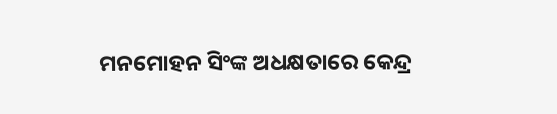ମନମୋହନ ସିଂଙ୍କ ଅଧକ୍ଷତାରେ କେନ୍ଦ୍ର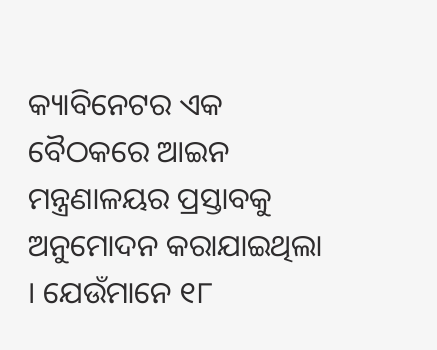କ୍ୟାବିନେଟର ଏକ ବୈଠକରେ ଆଇନ ମନ୍ତ୍ରଣାଳୟର ପ୍ରସ୍ତାବକୁ ଅନୁମୋଦନ କରାଯାଇଥିଲା । ଯେଉଁମାନେ ୧୮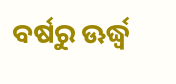ବର୍ଷରୁ ଊର୍ଦ୍ଧ୍ବ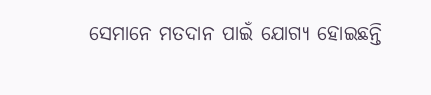ସେମାନେ ମତଦାନ ପାଇଁ ଯୋଗ୍ୟ ହୋଇଛନ୍ତି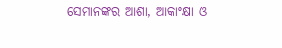ସେମାନଙ୍କର ଆଶା, ଆକାଂକ୍ଷା ଓ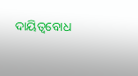ଦାୟିତ୍ବବୋଧ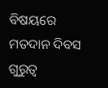ବିଷୟରେ ମତଦାନ ଦିବସ ଗୁରୁତ୍ବ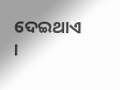ଦେଇଥାଏ ।